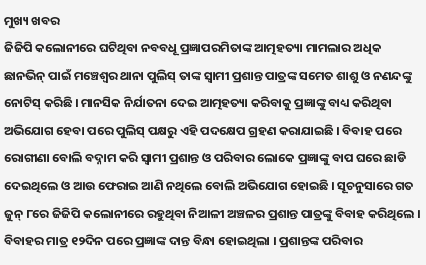ମୁଖ୍ୟ ଖବର
ଜିଜିପି କଲୋନୀରେ ଘଟିଥିବା ନବବଧୂ ପ୍ରଜ୍ଞାପରମିତାଙ୍କ ଆତ୍ମହତ୍ୟା ମାମଲାର ଅଧିକ ଛାନଭିନ୍ ପାଇଁ ମଞ୍ଚେଶ୍ୱର ଥାନା ପୁଲିସ୍ ତାଙ୍କ ସ୍ୱାମୀ ପ୍ରଶାନ୍ତ ପାତ୍ରଙ୍କ ସମେତ ଶାଶୁ ଓ ନଣନ୍ଦଙ୍କୁ ନୋଟିସ୍ କରିଛି । ମାନସିକ ନିର୍ଯାତନା ଦେଇ ଆତ୍ମହତ୍ୟା କରିବାକୁ ପ୍ରଜ୍ଞାଙ୍କୁ ବାଧ୍ୟ କରିଥିବା ଅଭିଯୋଗ ହେବା ପରେ ପୁଲିସ୍ ପକ୍ଷରୁ ଏହି ପଦକ୍ଷେପ ଗ୍ରହଣ କରାଯାଇଛି । ବିବାହ ପରେ ରୋଗୀଣା ବୋଲି ବଦ୍ନାମ କରି ସ୍ୱାମୀ ପ୍ରଶାନ୍ତ ଓ ପରିବାର ଲୋକେ ପ୍ରଜ୍ଞାଙ୍କୁ ବାପ ଘରେ ଛାଡି ଦେଇଥିଲେ ଓ ଆଉ ଫେରାଇ ଆଣି ନଥିଲେ ବୋଲି ଅଭିଯୋଗ ହୋଇଛି । ସୂଚନୁସାରେ ଗତ ଜୁନ୍ ୮ରେ ଜିଜିପି କଲୋନୀରେ ରହୁଥିବା ନିଆଳୀ ଅଞ୍ଚଳର ପ୍ରଶାନ୍ତ ପାତ୍ରଙ୍କୁ ବିବାହ କରିଥିଲେ । ବିବାହର ମାତ୍ର ୧୨ଦିନ ପରେ ପ୍ରଜ୍ଞାଙ୍କ ଦାନ୍ତ ବିନ୍ଧା ହୋଇଥିଲା । ପ୍ରଶାନ୍ତଙ୍କ ପରିବାର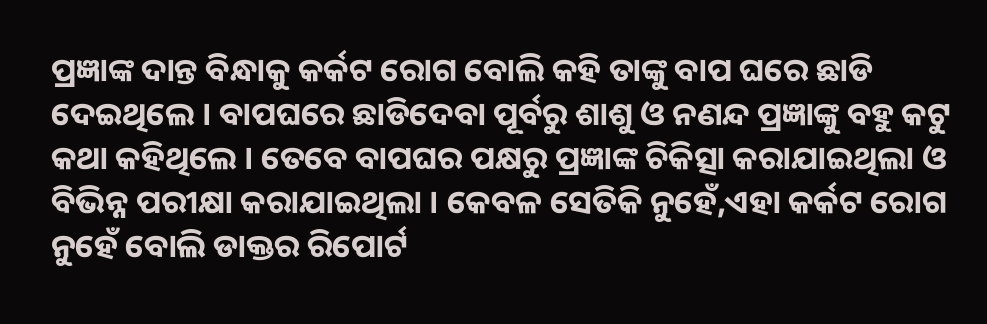ପ୍ରଜ୍ଞାଙ୍କ ଦାନ୍ତ ବିନ୍ଧାକୁ କର୍କଟ ରୋଗ ବୋଲି କହି ତାଙ୍କୁ ବାପ ଘରେ ଛାଡି ଦେଇଥିଲେ । ବାପଘରେ ଛାଡିଦେବା ପୂର୍ବରୁ ଶାଶୁ ଓ ନଣନ୍ଦ ପ୍ରଜ୍ଞାଙ୍କୁ ବହୁ କଟୁ କଥା କହିଥିଲେ । ତେବେ ବାପଘର ପକ୍ଷରୁ ପ୍ରଜ୍ଞାଙ୍କ ଚିକିତ୍ସା କରାଯାଇଥିଲା ଓ ବିଭିନ୍ନ ପରୀକ୍ଷା କରାଯାଇଥିଲା । କେବଳ ସେତିକି ନୁହେଁ,ଏହା କର୍କଟ ରୋଗ ନୁହେଁ ବୋଲି ଡାକ୍ତର ରିପୋର୍ଟ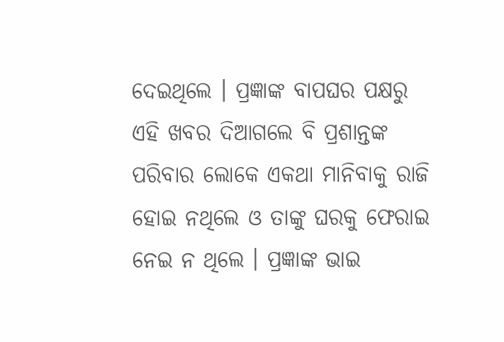ଦେଇଥିଲେ । ପ୍ରଜ୍ଞାଙ୍କ ବାପଘର ପକ୍ଷରୁ ଏହି ଖବର ଦିଆଗଲେ ବି ପ୍ରଶାନ୍ତଙ୍କ ପରିବାର ଲୋକେ ଏକଥା ମାନିବାକୁ ରାଜି ହୋଇ ନଥିଲେ ଓ ତାଙ୍କୁ ଘରକୁ ଫେରାଇ ନେଇ ନ ଥିଲେ । ପ୍ରଜ୍ଞାଙ୍କ ଭାଇ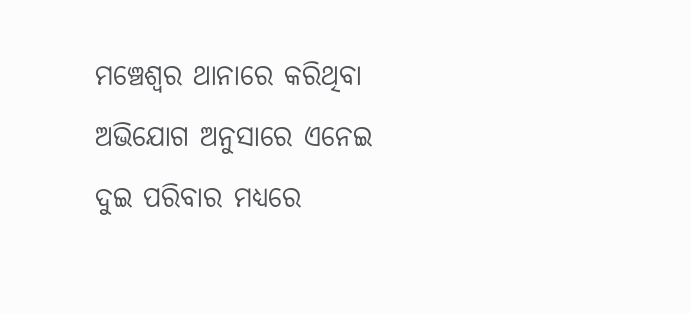ମଞ୍ଚେଶ୍ୱର ଥାନାରେ କରିଥିବା ଅଭିଯୋଗ ଅନୁସାରେ ଏନେଇ ଦୁଇ ପରିବାର ମଧ୍ୟରେ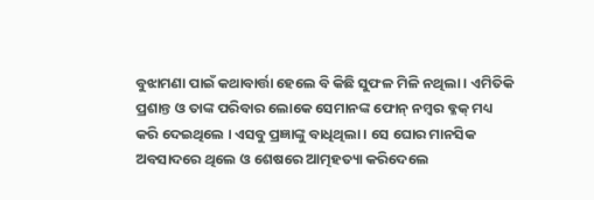ବୁଝାମଣା ପାଇଁ କଥାବାର୍ତ୍ତା ହେଲେ ବି କିଛି ସୁଫଳ ମିଳି ନଥିଲା । ଏମିତିକି ପ୍ରଶାନ୍ତ ଓ ତାଙ୍କ ପରିବାର ଲୋକେ ସେମାନଙ୍କ ଫୋନ୍ ନମ୍ବର ବ୍ଳକ୍ ମଧ୍ୟ କରି ଦେଇଥିଲେ । ଏସବୁ ପ୍ରଜ୍ଞାଙ୍କୁ ବାଧିଥିଲା । ସେ ଘୋର ମାନସିକ ଅବସାଦରେ ଥିଲେ ଓ ଶେଷରେ ଆତ୍ମହତ୍ୟା କରିଦେଲେ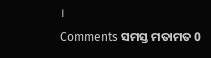।
Comments ସମସ୍ତ ମତାମତ 0